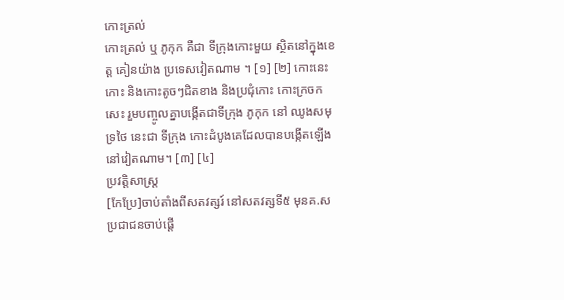កោះត្រល់
កោះត្រល់ ឬ ភូកុក គឺជា ទីក្រុងកោះមួយ ស្ថិតនៅក្នុងខេត្ត គៀនយ៉ាង ប្រទេសវៀតណាម ។ [១] [២] កោះនេះកោះ និងកោះតូចៗជិតខាង និងប្រជុំកោះ កោះក្រចកសេះ រួមបញ្ចូលគ្នាបង្កើតជាទីក្រុង ភូកុក នៅ ឈូងសមុទ្រថៃ នេះជា ទីក្រុង កោះដំបូងគេដែលបានបង្កើតឡើងនៅវៀតណាម។ [៣] [៤]
ប្រវត្តិសាស្ត្រ
[កែប្រែ]ចាប់តាំងពីសតវត្សរ៍ នៅសតវត្សទី៥ មុនគ.ស ប្រជាជនចាប់ផ្តើ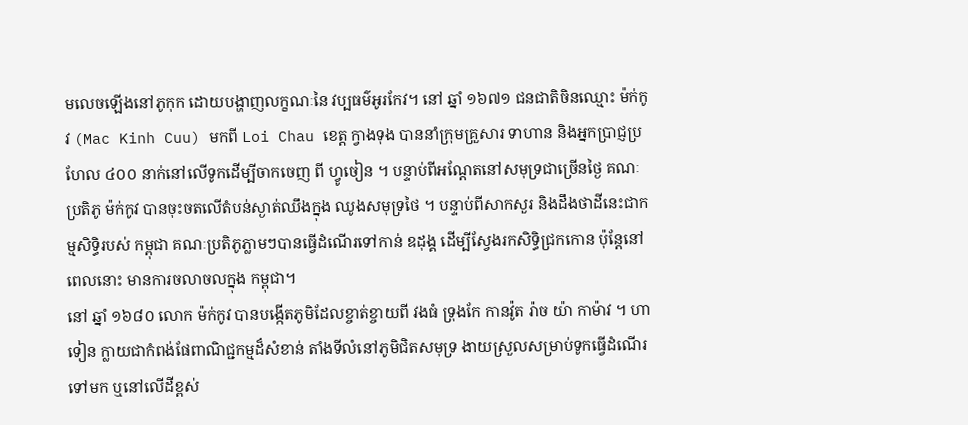មលេចឡើងនៅភូកុក ដោយបង្ហាញលក្ខណៈនៃ វប្បធម៌អូរកែវ។ នៅ ឆ្នាំ ១៦៧១ ជនជាតិចិនឈ្មោះ ម៉ក់កូវ (Mac Kinh Cuu) មកពី Loi Chau ខេត្ត ក្វាងទុង បាននាំក្រុមគ្រួសារ ទាហាន និងអ្នកប្រាជ្ញប្រហែល ៤០០ នាក់នៅលើទូកដើម្បីចាកចេញ ពី ហ្វូចៀន ។ បន្ទាប់ពីអណ្តែតនៅសមុទ្រជាច្រើនថ្ងៃ គណៈប្រតិភូ ម៉ក់កូវ បានចុះចតលើតំបន់ស្ងាត់ឈឹងក្នុង ឈូងសមុទ្រថៃ ។ បន្ទាប់ពីសាកសួរ និងដឹងថាដីនេះជាកម្មសិទ្ធិរបស់ កម្ពុជា គណៈប្រតិភូភ្លាមៗបានធ្វើដំណើរទៅកាន់ ឧដុង្គ ដើម្បីស្វែងរកសិទ្ធិជ្រកកោន ប៉ុន្តែនៅពេលនោះ មានការចលាចលក្នុង កម្ពុជា។
នៅ ឆ្នាំ ១៦៨០ លោក ម៉ក់កូវ បានបង្កើតភូមិដែលខ្ចាត់ខ្ចាយពី វងធំ ទ្រុងកែ កានវ៉ូត រ៉ាច យ៉ា កាម៉ាវ ។ ហាទៀន ក្លាយជាកំពង់ផែពាណិជ្ជកម្មដ៏សំខាន់ តាំងទីលំនៅភូមិជិតសមុទ្រ ងាយស្រួលសម្រាប់ទូកធ្វើដំណើរទៅមក ឬនៅលើដីខ្ពស់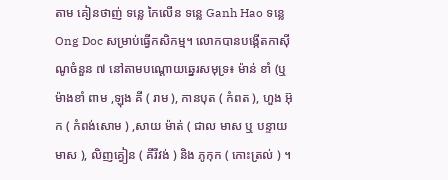តាម គៀនថាញ់ ទន្លេ កៃលើន ទន្លេ Ganh Hao ទន្លេ Ong Doc សម្រាប់ធ្វើកសិកម្ម។ លោកបានបង្កើតកាស៊ីណូចំនួន ៧ នៅតាមបណ្តោយឆ្នេរសមុទ្រ៖ ម៉ាន់ ខាំ (ឬ ម៉ាងខាំ ពាម ,ឡុង គី ( រាម ), កានបុត ( កំពត ), ហួង អ៊ុក ( កំពង់សោម ) ,សាយ ម៉ាត់ ( ជាល មាស ឬ បន្ទាយមាស ), លិញគ្វៀន ( គីរីវង់ ) និង ភូកុក ( កោះត្រល់ ) ។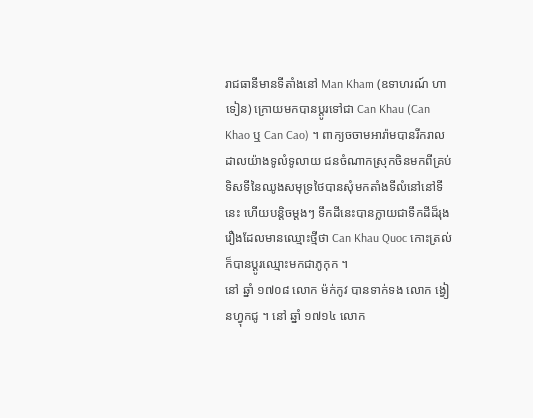រាជធានីមានទីតាំងនៅ Man Kham (ឧទាហរណ៍ ហាទៀន) ក្រោយមកបានប្តូរទៅជា Can Khau (Can Khao ឬ Can Cao) ។ ពាក្យចចាមអារ៉ាមបានរីករាលដាលយ៉ាងទូលំទូលាយ ជនចំណាកស្រុកចិនមកពីគ្រប់ទិសទីនៃឈូងសមុទ្រថៃបានសុំមកតាំងទីលំនៅនៅទីនេះ ហើយបន្តិចម្តងៗ ទឹកដីនេះបានក្លាយជាទឹកដីដ៏រុងរឿងដែលមានឈ្មោះថ្មីថា Can Khau Quoc កោះត្រល់ក៏បានប្តូរឈ្មោះមកជាភូកុក ។
នៅ ឆ្នាំ ១៧០៨ លោក ម៉ក់កូវ បានទាក់ទង លោក ង្វៀនហ្វុកជូ ។ នៅ ឆ្នាំ ១៧១៤ លោក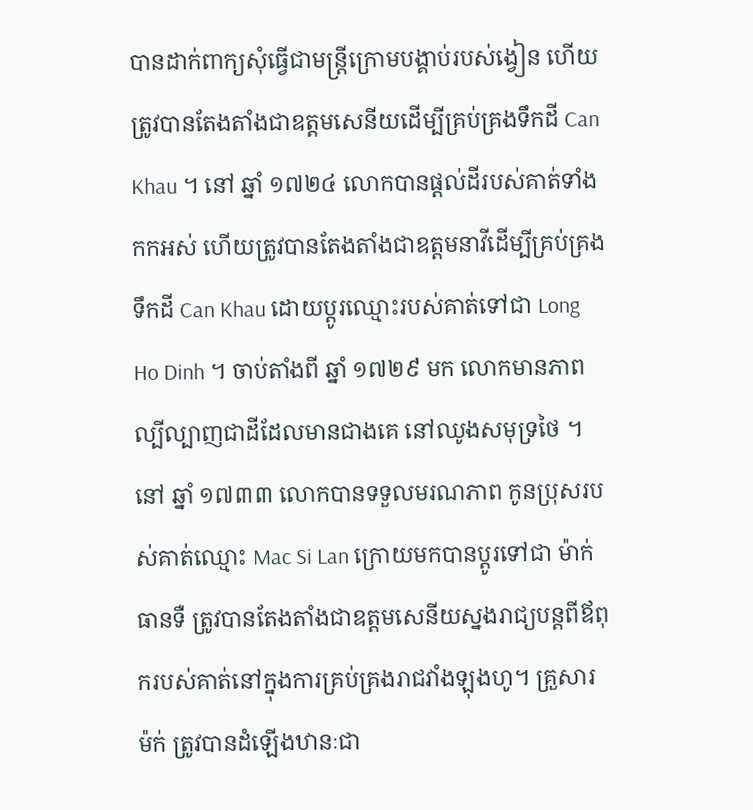បានដាក់ពាក្យសុំធ្វើជាមន្ត្រីក្រោមបង្គាប់របស់ង្វៀន ហើយត្រូវបានតែងតាំងជាឧត្តមសេនីយដើម្បីគ្រប់គ្រងទឹកដី Can Khau ។ នៅ ឆ្នាំ ១៧២៤ លោកបានផ្តល់ដីរបស់គាត់ទាំងកកអស់ ហើយត្រូវបានតែងតាំងជាឧត្តមនាវីដើម្បីគ្រប់គ្រងទឹកដី Can Khau ដោយប្តូរឈ្មោះរបស់គាត់ទៅជា Long Ho Dinh ។ ចាប់តាំងពី ឆ្នាំ ១៧២៩ មក លោកមានភាពល្បីល្បាញជាដីដែលមានជាងគេ នៅឈូងសមុទ្រថៃ ។ នៅ ឆ្នាំ ១៧៣៣ លោកបានទទួលមរណភាព កូនប្រុសរបស់គាត់ឈ្មោះ Mac Si Lan ក្រោយមកបានប្តូរទៅជា ម៉ាក់ ធានទឺ ត្រូវបានតែងតាំងជាឧត្តមសេនីយស្នងរាជ្យបន្តពីឪពុករបស់គាត់នៅក្នុងការគ្រប់គ្រងរាជវាំងឡុងហូ។ គ្រួសារ ម៉ក់ ត្រូវបានដំឡើងឋានៈជា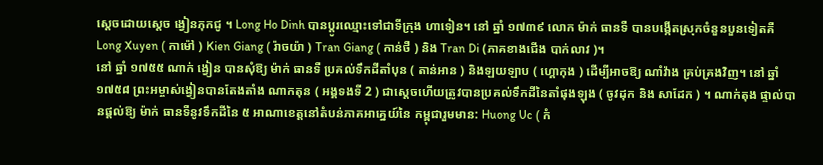ស្តេចដោយស្តេច ង្វៀនភុកជូ ។ Long Ho Dinh បានប្តូរឈ្មោះទៅជាទីក្រុង ហាទៀន។ នៅ ឆ្នាំ ១៧៣៩ លោក ម៉ាក់ ធានទឺ បានបង្កើតស្រុកចំនួនបួនទៀតគឺ Long Xuyen ( កាម៉ៅ ) Kien Giang ( រ៉ាចយ៉ា ) Tran Giang ( កាន់ថឺ ) និង Tran Di (ភាគខាងជើង បាក់លាវ )។
នៅ ឆ្នាំ ១៧៥៥ ណាក់ ង្វៀន បានសុំឱ្យ ម៉ាក់ ធានទឺ ប្រគល់ទឹកដីតាំបុន ( តាន់អាន ) និងឡយឡាប ( ហ្គោកុង ) ដើម្បីអាចឱ្យ ណាំវ៉ាង គ្រប់គ្រងវិញ។ នៅ ឆ្នាំ ១៧៥៨ ព្រះអម្ចាស់ង្វៀនបានតែងតាំង ណាកតុន ( អង្គទងទី 2 ) ជាស្តេចហើយត្រូវបានប្រគល់ទឹកដីនៃតាំផុងឡុង ( ចូវដុក និង សាដែក ) ។ ណាក់តុង ផ្ទាល់បានផ្តល់ឱ្យ ម៉ាក់ ធានទឺនូវទឹកដីនៃ ៥ អាណាខេត្តនៅតំបន់ភាគអាគ្នេយ៍នៃ កម្ពុជារួមមាន: Huong Uc ( កំ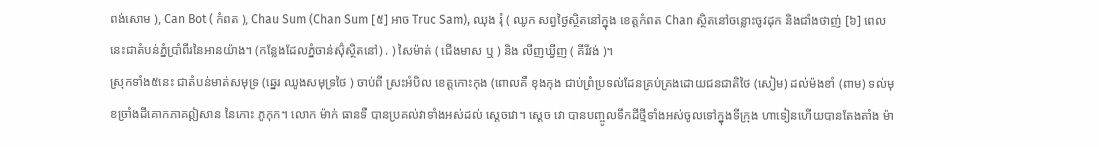ពង់សោម ), Can Bot ( កំពត ), Chau Sum (Chan Sum [៥] អាច Truc Sam), ឈុង រុំ ( ឈូក សព្វថ្ងៃស្ថិតនៅក្នុង ខេត្តកំពត Chan ស្ថិតនៅចន្លោះចូវដុក និងជាំងថាញ់ [៦] ពេលនេះជាតំបន់ភ្នំប្រាំពីរនៃអានយ៉ាង។ (កន្លែងដែលភ្នំចាន់ស៊ុំស្ថិតនៅ) . ) សៃម៉ាត់ ( ជើងមាស ឬ ) និង លីញឃ្វីញ ( គីរីវង់ )។
ស្រុកទាំង៥នេះ ជាតំបន់មាត់សមុទ្រ (ឆ្នេរ ឈូងសមុទ្រថៃ ) ចាប់ពី ស្រះអំបិល ខេត្តកោះកុង (ពោលគឺ ខុងកុង ជាប់ព្រំប្រទល់ដែនគ្រប់គ្រងដោយជនជាតិថៃ (សៀម) ដល់ម៉ងខាំ (ពាម) ទល់មុខច្រាំងដីគោកភាគឦសាន នៃកោះ ភូកុក។ លោក ម៉ាក់ ធានទឺ បានប្រគល់វាទាំងអស់ដល់ ស្តេចវោ។ ស្តេច វោ បានបញ្ចូលទឹកដីថ្មីទាំងអស់ចូលទៅក្នុងទីក្រុង ហាទៀនហើយបានតែងតាំង ម៉ា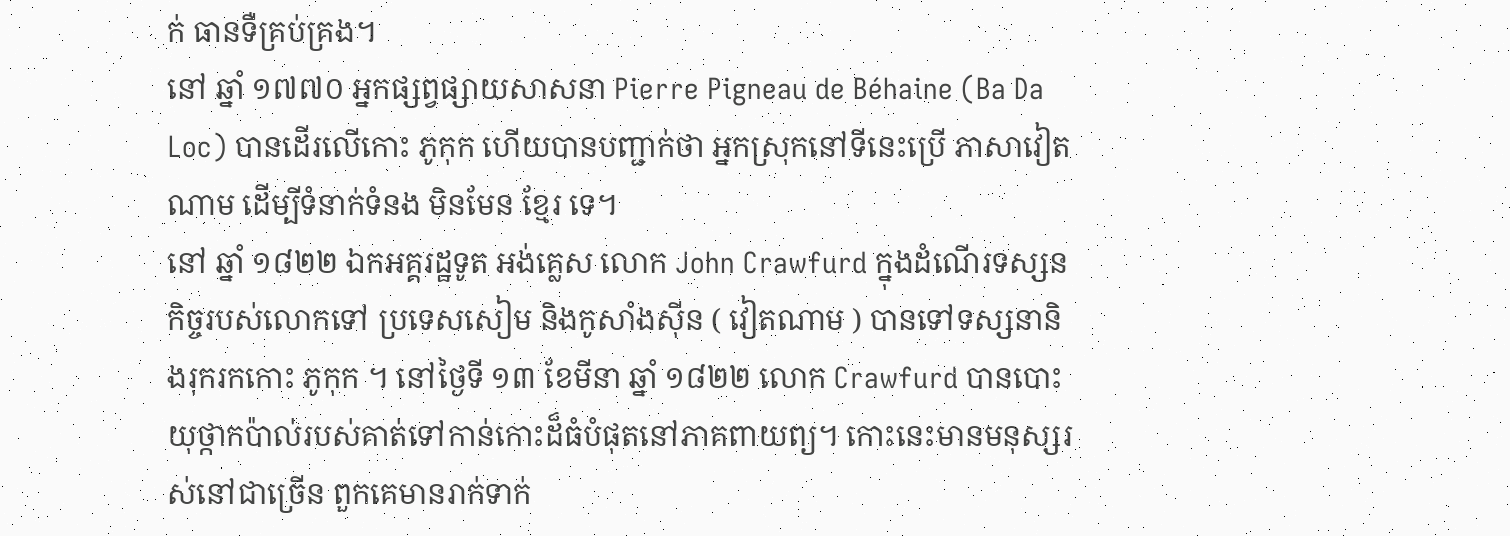ក់ ធានទឺគ្រប់គ្រង។
នៅ ឆ្នាំ ១៧៧០ អ្នកផ្សព្វផ្សាយសាសនា Pierre Pigneau de Béhaine (Ba Da Loc) បានដើរលើកោះ ភូកុក ហើយបានបញ្ជាក់ថា អ្នកស្រុកនៅទីនេះប្រើ ភាសាវៀតណាម ដើម្បីទំនាក់ទំនង មិនមែន ខ្មែរ ទេ។
នៅ ឆ្នាំ ១៨២២ ឯកអគ្គរដ្ឋទូត អង់គ្លេស លោក John Crawfurd ក្នុងដំណើរទស្សនកិច្ចរបស់លោកទៅ ប្រទេសសៀម និងកូសាំងស៊ីន ( វៀតណាម ) បានទៅទស្សនានិងរុករកកោះ ភូកុក ។ នៅថ្ងៃទី ១៣ ខែមីនា ឆ្នាំ ១៨២២ លោក Crawfurd បានបោះយុថ្កាកប៉ាល់របស់គាត់ទៅកាន់កោះដ៏ធំបំផុតនៅភាគពាយព្យ។ កោះនេះមានមនុស្សរស់នៅជាច្រើន ពួកគេមានរាក់ទាក់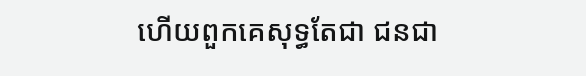ហើយពួកគេសុទ្ធតែជា ជនជា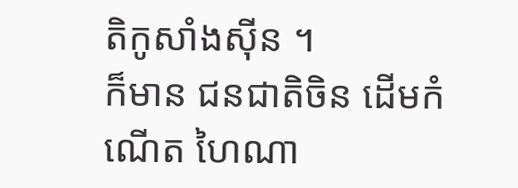តិកូសាំងស៊ីន ។
ក៏មាន ជនជាតិចិន ដើមកំណើត ហៃណា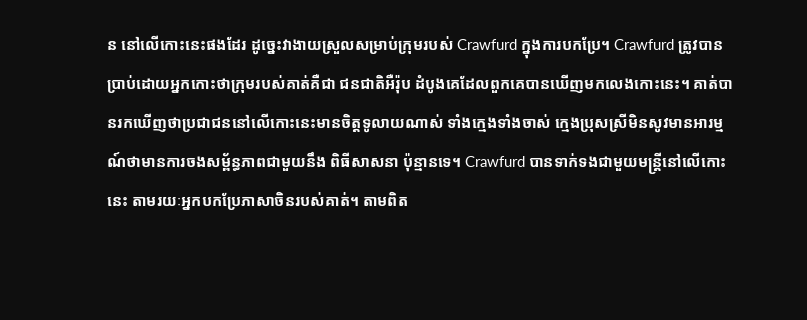ន នៅលើកោះនេះផងដែរ ដូច្នេះវាងាយស្រួលសម្រាប់ក្រុមរបស់ Crawfurd ក្នុងការបកប្រែ។ Crawfurd ត្រូវបានប្រាប់ដោយអ្នកកោះថាក្រុមរបស់គាត់គឺជា ជនជាតិអឺរ៉ុប ដំបូងគេដែលពួកគេបានឃើញមកលេងកោះនេះ។ គាត់បានរកឃើញថាប្រជាជននៅលើកោះនេះមានចិត្តទូលាយណាស់ ទាំងក្មេងទាំងចាស់ ក្មេងប្រុសស្រីមិនសូវមានអារម្មណ៍ថាមានការចងសម្ព័ន្ធភាពជាមួយនឹង ពិធីសាសនា ប៉ុន្មានទេ។ Crawfurd បានទាក់ទងជាមួយមន្ត្រីនៅលើកោះនេះ តាមរយៈអ្នកបកប្រែភាសាចិនរបស់គាត់។ តាមពិត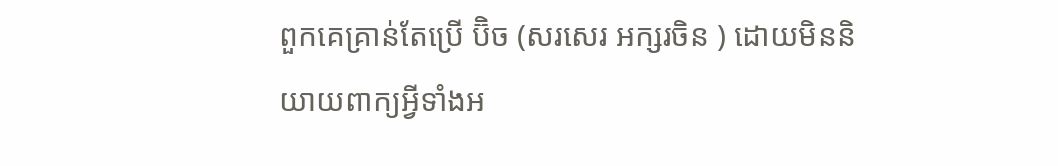ពួកគេគ្រាន់តែប្រើ ប៊ិច (សរសេរ អក្សរចិន ) ដោយមិននិយាយពាក្យអ្វីទាំងអ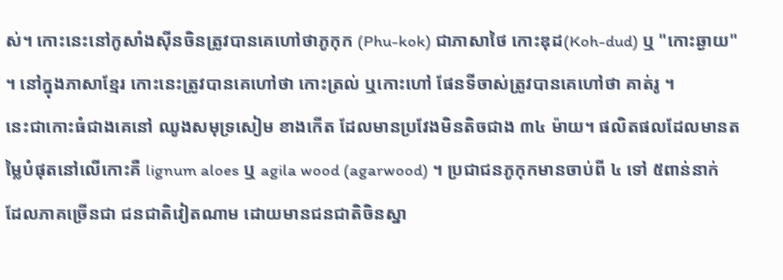ស់។ កោះនេះនៅកូសាំងស៊ីនចិនត្រូវបានគេហៅថាភូកុក (Phu-kok) ជាភាសាថៃ កោះឌុដ(Koh-dud) ឬ "កោះឆ្ងាយ" ។ នៅក្នុងភាសាខ្មែរ កោះនេះត្រូវបានគេហៅថា កោះត្រល់ ឬកោះហៅ ផែនទីចាស់ត្រូវបានគេហៅថា គាត់រូ ។
នេះជាកោះធំជាងគេនៅ ឈូងសមុទ្រសៀម ខាងកើត ដែលមានប្រវែងមិនតិចជាង ៣៤ ម៉ាយ។ ផលិតផលដែលមានតម្លៃបំផុតនៅលើកោះគឺ lignum aloes ឬ agila wood (agarwood) ។ ប្រជាជនភូកុកមានចាប់ពី ៤ ទៅ ៥ពាន់នាក់ ដែលភាគច្រើនជា ជនជាតិវៀតណាម ដោយមានជនជាតិចិនស្នា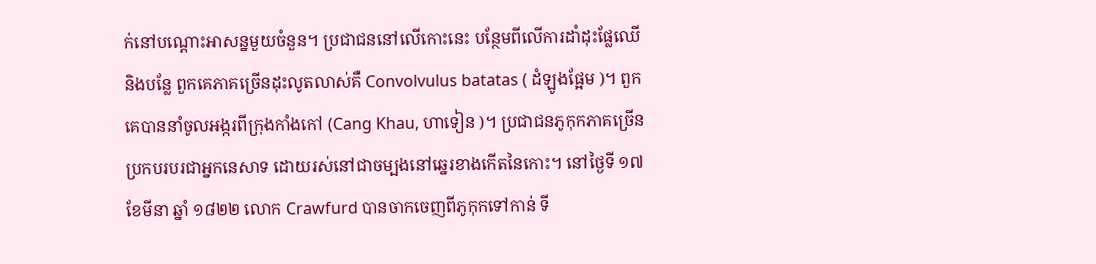ក់នៅបណ្តោះអាសន្នមួយចំនួន។ ប្រជាជននៅលើកោះនេះ បន្ថែមពីលើការដាំដុះផ្លែឈើ និងបន្លែ ពួកគេភាគច្រើនដុះលូតលាស់គឺ Convolvulus batatas ( ដំឡូងផ្អែម )។ ពួកគេបាននាំចូលអង្ករពីក្រុងកាំងកៅ (Cang Khau, ហាទៀន )។ ប្រជាជនភូកុកភាគច្រើនប្រកបរបរជាអ្នកនេសាទ ដោយរស់នៅជាចម្បងនៅឆ្នេរខាងកើតនៃកោះ។ នៅថ្ងៃទី ១៧ ខែមីនា ឆ្នាំ ១៨២២ លោក Crawfurd បានចាកចេញពីភូកុកទៅកាន់ ទី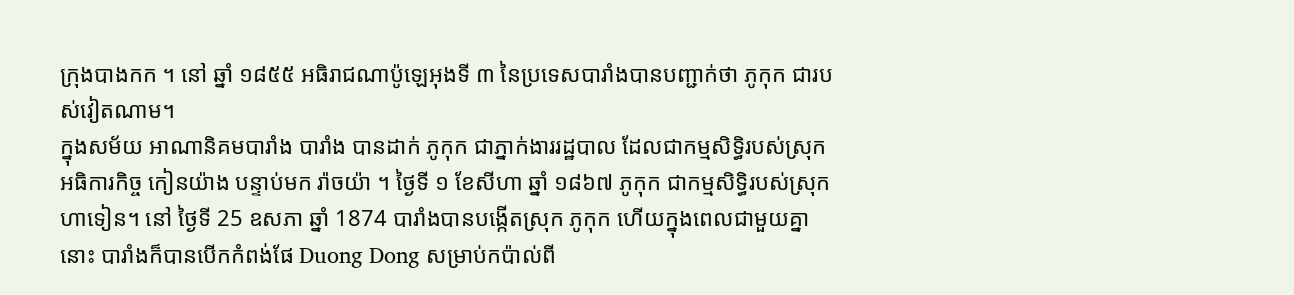ក្រុងបាងកក ។ នៅ ឆ្នាំ ១៨៥៥ អធិរាជណាប៉ូឡេអុងទី ៣ នៃប្រទេសបារាំងបានបញ្ជាក់ថា ភូកុក ជារបស់វៀតណាម។
ក្នុងសម័យ អាណានិគមបារាំង បារាំង បានដាក់ ភូកុក ជាភ្នាក់ងាររដ្ឋបាល ដែលជាកម្មសិទ្ធិរបស់ស្រុកអធិការកិច្ច កៀនយ៉ាង បន្ទាប់មក រ៉ាចយ៉ា ។ ថ្ងៃទី ១ ខែសីហា ឆ្នាំ ១៨៦៧ ភូកុក ជាកម្មសិទ្ធិរបស់ស្រុក ហាទៀន។ នៅ ថ្ងៃទី 25 ឧសភា ឆ្នាំ 1874 បារាំងបានបង្កើតស្រុក ភូកុក ហើយក្នុងពេលជាមួយគ្នានោះ បារាំងក៏បានបើកកំពង់ផែ Duong Dong សម្រាប់កប៉ាល់ពី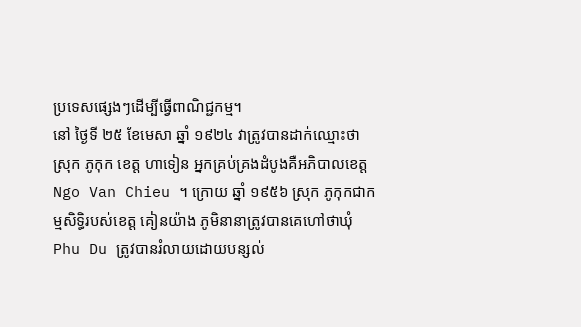ប្រទេសផ្សេងៗដើម្បីធ្វើពាណិជ្ជកម្ម។
នៅ ថ្ងៃទី ២៥ ខែមេសា ឆ្នាំ ១៩២៤ វាត្រូវបានដាក់ឈ្មោះថា ស្រុក ភូកុក ខេត្ត ហាទៀន អ្នកគ្រប់គ្រងដំបូងគឺអភិបាលខេត្ត Ngo Van Chieu ។ ក្រោយ ឆ្នាំ ១៩៥៦ ស្រុក ភូកុកជាកម្មសិទ្ធិរបស់ខេត្ត គៀនយ៉ាង ភូមិនានាត្រូវបានគេហៅថាឃុំ Phu Du ត្រូវបានរំលាយដោយបន្សល់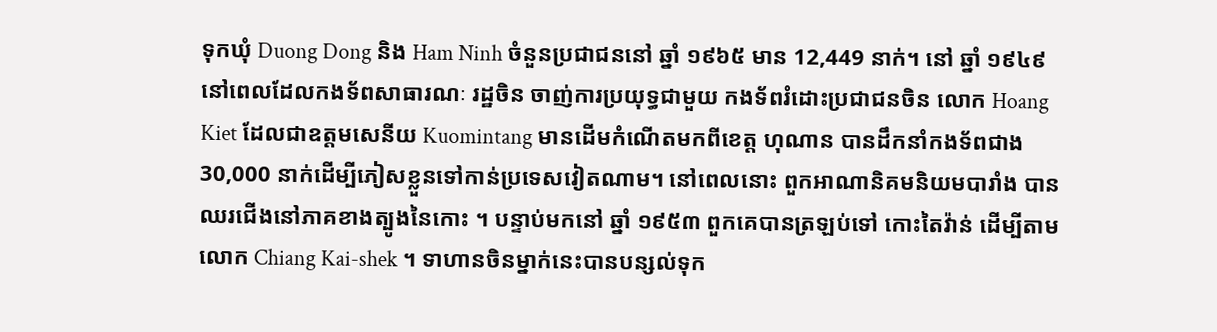ទុកឃុំ Duong Dong និង Ham Ninh ចំនួនប្រជាជននៅ ឆ្នាំ ១៩៦៥ មាន 12,449 នាក់។ នៅ ឆ្នាំ ១៩៤៩ នៅពេលដែលកងទ័ពសាធារណៈ រដ្ឋចិន ចាញ់ការប្រយុទ្ធជាមួយ កងទ័ពរំដោះប្រជាជនចិន លោក Hoang Kiet ដែលជាឧត្តមសេនីយ Kuomintang មានដើមកំណើតមកពីខេត្ត ហុណាន បានដឹកនាំកងទ័ពជាង 30,000 នាក់ដើម្បីភៀសខ្លួនទៅកាន់ប្រទេសវៀតណាម។ នៅពេលនោះ ពួកអាណានិគមនិយមបារាំង បានឈរជើងនៅភាគខាងត្បូងនៃកោះ ។ បន្ទាប់មកនៅ ឆ្នាំ ១៩៥៣ ពួកគេបានត្រឡប់ទៅ កោះតៃវ៉ាន់ ដើម្បីតាម លោក Chiang Kai-shek ។ ទាហានចិនម្នាក់នេះបានបន្សល់ទុក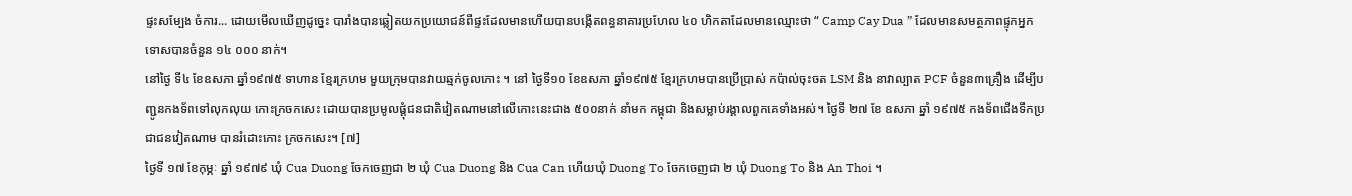ផ្ទះសម្បែង ចំការ... ដោយមើលឃើញដូច្នេះ បារាំងបានឆ្លៀតយកប្រយោជន៍ពីផ្ទះដែលមានហើយបានបង្កើតពន្ធនាគារប្រហែល ៤០ ហិកតាដែលមានឈ្មោះថា “ Camp Cay Dua ” ដែលមានសមត្ថភាពផ្ទុកអ្នកទោសបានចំនួន ១៤ ០០០ នាក់។
នៅថ្ងៃ ទី៤ ខែឧសភា ឆ្នាំ១៩៧៥ ទាហាន ខ្មែរក្រហម មួយក្រុមបានវាយឆ្មក់ចូលកោះ ។ នៅ ថ្ងៃទី១០ ខែឧសភា ឆ្នាំ១៩៧៥ ខ្មែរក្រហមបានប្រើប្រាស់ កប៉ាល់ចុះចត LSM និង នាវាល្បាត PCF ចំនួន៣គ្រឿង ដើម្បីបញ្ជូនកងទ័ពទៅលុកលុយ កោះក្រចកសេះ ដោយបានប្រមូលផ្តុំជនជាតិវៀតណាមនៅលើកោះនេះជាង ៥០០នាក់ នាំមក កម្ពុជា និងសម្លាប់រង្គាលពួកគេទាំងអស់។ ថ្ងៃទី ២៧ ខែ ឧសភា ឆ្នាំ ១៩៧៥ កងទ័ពជើងទឹកប្រជាជនវៀតណាម បានរំដោះកោះ ក្រចកសេះ។ [៧]
ថ្ងៃទី ១៧ ខែកុម្ភៈ ឆ្នាំ ១៩៧៩ ឃុំ Cua Duong ចែកចេញជា ២ ឃុំ Cua Duong និង Cua Can ហើយឃុំ Duong To ចែកចេញជា ២ ឃុំ Duong To និង An Thoi ។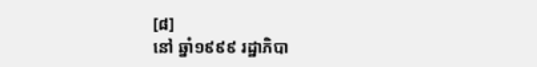[៨]
នៅ ឆ្នាំ១៩៩៩ រដ្ឋាភិបា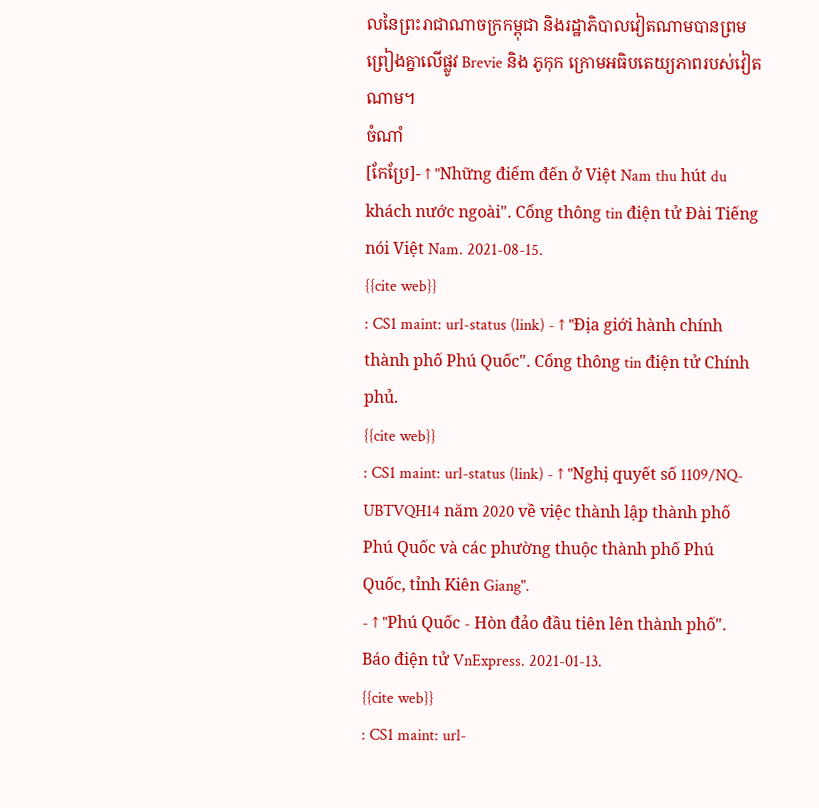លនៃព្រះរាជាណាចក្រកម្ពុជា និងរដ្ឋាភិបាលវៀតណាមបានព្រមព្រៀងគ្នាលើផ្លូវ Brevie និង ភូកុក ក្រោមអធិបតេយ្យភាពរបស់វៀតណាម។
ចំណាំ
[កែប្រែ]- ↑ "Những điểm đến ở Việt Nam thu hút du khách nước ngoài". Cổng thông tin điện tử Đài Tiếng nói Việt Nam. 2021-08-15.
{{cite web}}
: CS1 maint: url-status (link) - ↑ "Địa giới hành chính thành phố Phú Quốc". Cổng thông tin điện tử Chính phủ.
{{cite web}}
: CS1 maint: url-status (link) - ↑ "Nghị quyết số 1109/NQ-UBTVQH14 năm 2020 về việc thành lập thành phố Phú Quốc và các phường thuộc thành phố Phú Quốc, tỉnh Kiên Giang".
- ↑ "Phú Quốc - Hòn đảo đầu tiên lên thành phố". Báo điện tử VnExpress. 2021-01-13.
{{cite web}}
: CS1 maint: url-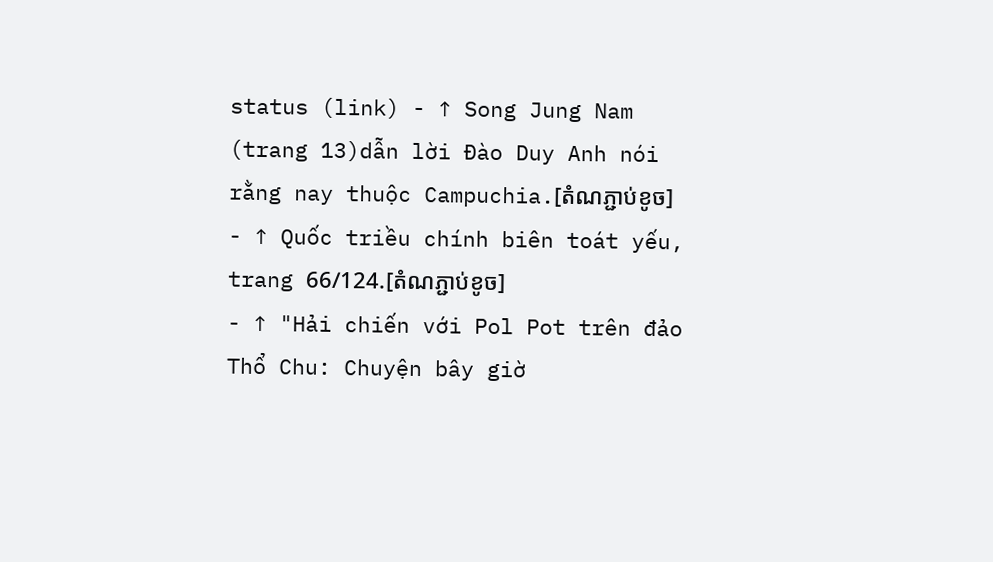status (link) - ↑ Song Jung Nam (trang 13)dẫn lời Đào Duy Anh nói rằng nay thuộc Campuchia.[តំណភ្ជាប់ខូច]
- ↑ Quốc triều chính biên toát yếu, trang 66/124.[តំណភ្ជាប់ខូច]
- ↑ "Hải chiến với Pol Pot trên đảo Thổ Chu: Chuyện bây giờ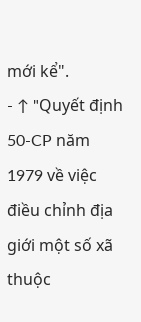mới kể".
- ↑ "Quyết định 50-CP năm 1979 về việc điều chỉnh địa giới một số xã thuộc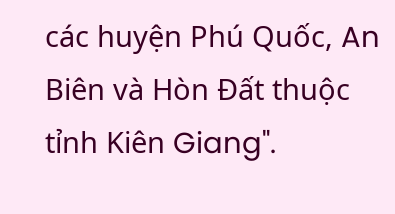các huyện Phú Quốc, An Biên và Hòn Đất thuộc tỉnh Kiên Giang".